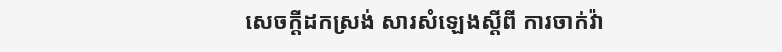សេចក្តីដកស្រង់ សារសំឡេងស្ដីពី ការចាក់វ៉ា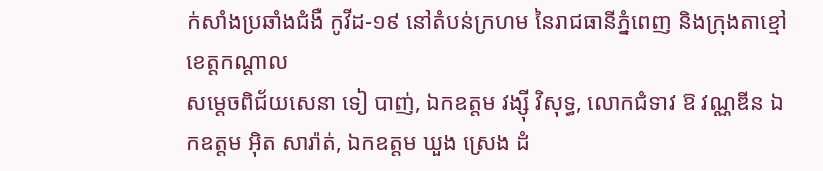ក់សាំងប្រឆាំងជំងឺ កូវីដ-១៩ នៅតំបន់ក្រហម នៃរាជធានីភ្នំពេញ និងក្រុងតាខ្មៅ ខេត្តកណ្តាល
សម្តេចពិជ័យសេនា ទៀ បាញ់, ឯកឧត្តម វង្ស៊ី វិសុទ្ធ, លោកជំទាវ ឱ វណ្ណឌីន ឯកឧត្តម អ៊ិត សារ៉ាត់, ឯកឧត្តម ឃួង ស្រេង ដំ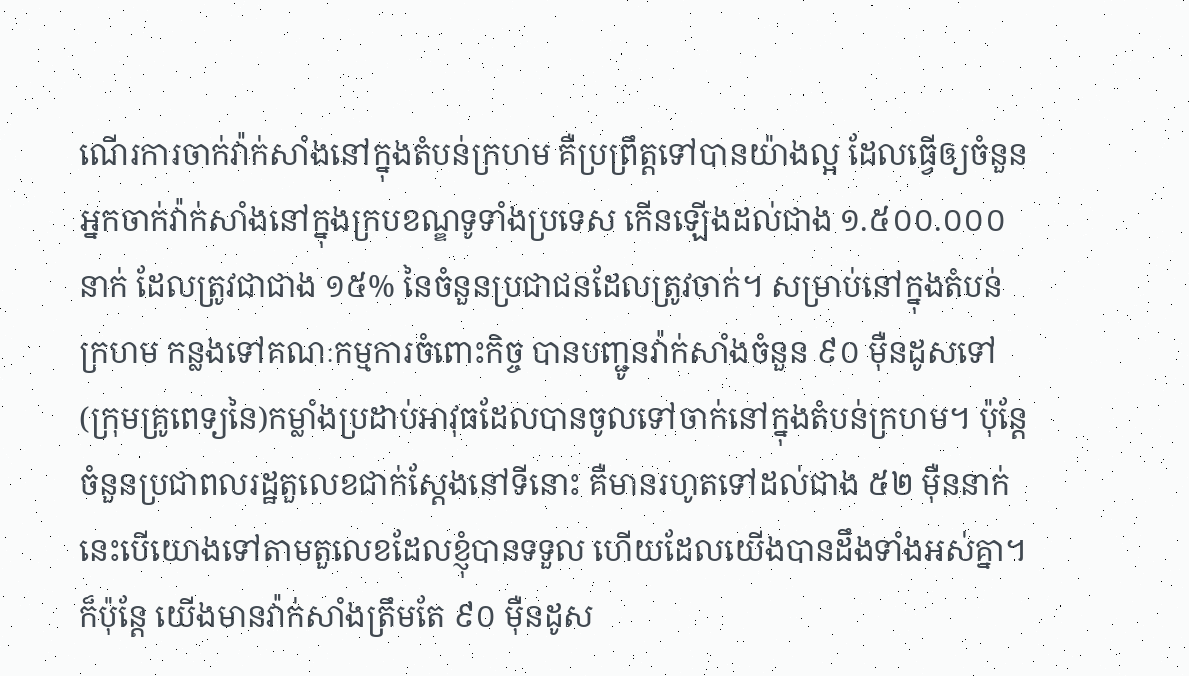ណើរការចាក់វ៉ាក់សាំងនៅក្នុងតំបន់ក្រហម គឺប្រព្រឹត្តទៅបានយ៉ាងល្អ ដែលធ្វើឲ្យចំនួនអ្នកចាក់វ៉ាក់សាំងនៅក្នុងក្របខណ្ឌទូទាំងប្រទេស កើនឡើងដល់ជាង ១.៥០០.០០០ នាក់ ដែលត្រូវជាជាង ១៥% នៃចំនួនប្រជាជនដែលត្រូវចាក់។ សម្រាប់នៅក្នុងតំបន់ក្រហម កន្លងទៅគណៈកម្មការចំពោះកិច្ច បានបញ្ជូនវ៉ាក់សាំងចំនួន ៩០ ម៉ឺនដូសទៅ(ក្រុមគ្រូពេទ្យនៃ)កម្លាំងប្រដាប់អាវុធដែលបានចូលទៅចាក់នៅក្នុងតំបន់ក្រហម។ ប៉ុន្តែ ចំនួនប្រជាពលរដ្ឋតួលេខជាក់ស្តែងនៅទីនោះ គឺមានរហូតទៅដល់ជាង ៥២ ម៉ឺននាក់ នេះបើយោងទៅតាមតួលេខដែលខ្ញុំបានទទួល ហើយដែលយើងបានដឹងទាំងអស់គ្នា។ ក៏ប៉ុន្តែ យើងមានវ៉ាក់សាំងត្រឹមតែ ៩០ ម៉ឺនដូស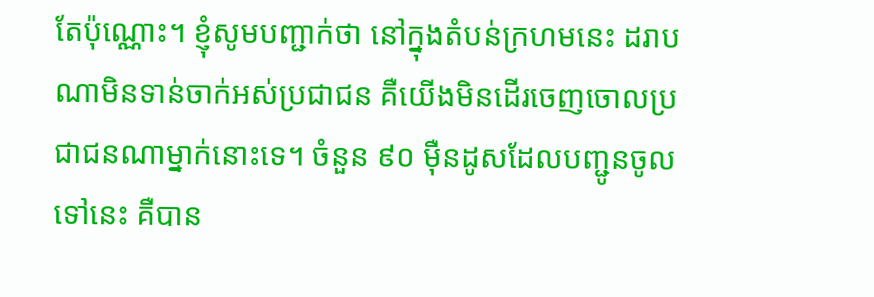តែប៉ុណ្ណោះ។ ខ្ញុំសូមបញ្ជាក់ថា នៅក្នុងតំបន់ក្រហមនេះ ដរាបណាមិនទាន់ចាក់អស់ប្រជាជន គឺយើងមិនដើរចេញចោលប្រជាជនណាម្នាក់នោះទេ។ ចំនួន ៩០ ម៉ឺនដូសដែលបញ្ជូនចូលទៅនេះ គឺបាន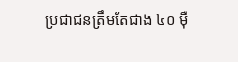ប្រជាជនត្រឹមតែជាង ៤០ ម៉ឺ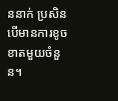ននាក់ ប្រសិនបើមានការខូចខាតមួយចំនួន។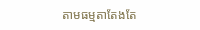តាមធម្មតាតែងតែ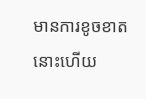មានការខូចខាត នោះហើយ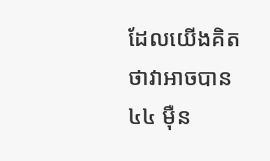ដែលយើងគិតថាវាអាចបាន ៤៤ ម៉ឺន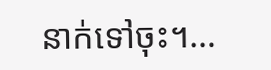នាក់ទៅចុះ។…